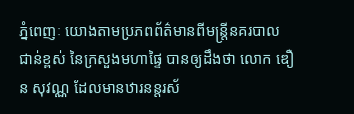ភ្នំពេញៈ យោងតាមប្រភពព័ត៌មានពីមន្រ្តីនគរបាល ជាន់ខ្ពស់ នៃក្រសួងមហាផ្ទៃ បានឲ្យដឹងថា លោក ឌឿន សុវណ្ណ ដែលមានឋារនន្តរស័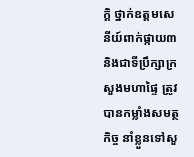ក្តិ ថ្នាក់ឧត្តមសេនីយ៍ពាក់ផ្កាយ៣ និងជាទីប្រឹក្សាក្រសួងមហាផ្ទៃ ត្រូវ បានកម្លាំងសមត្ថកិច្ច នាំខ្លួនទៅសួ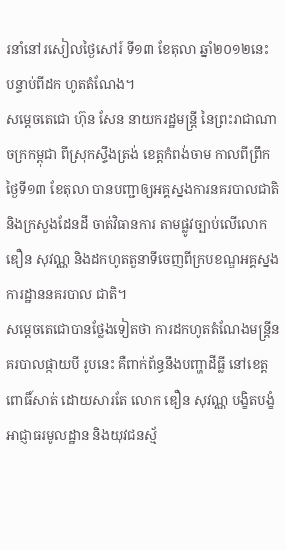រនាំនៅរសៀលថ្ងៃសៅរ៍ ទី១៣ ខែតុលា ឆ្នាំ២០១២នេះ បន្ទាប់ពីដក ហូតតំណែង។
សមេ្តចតេជោ ហ៊ុន សែន នាយករដ្ឋមន្ត្រី នៃព្រះរាជាណាចក្រកម្ពុជា ពីស្រុកស្ទឹងត្រង់ ខេត្តកំពង់ចាម កាលពីព្រឹកថ្ងៃទី១៣ ខែតុលា បានបញ្ជាឲ្យអគ្គស្នងការនគរបាលជាតិ និងក្រសួងដែនដី ចាត់វិធានការ តាមផ្លូវច្បាប់លើលោក ឌឿន សុវណ្ណ និងដកហូតតួនាទីចេញពីក្របខណ្ឌអគ្គស្នងការដ្ឋាននគរបាល ជាតិ។
សម្តេចតេជោបានថ្លែងទៀតថា ការដកហូតតំណែងមន្ត្រីនគរបាលផ្កាយបី រូបនេះ គឺពាក់ព័ន្ធនឹងបញ្ហាដីធ្លី នៅខេត្ត ពោធិ៍សាត់ ដោយសារតែ លោក ឌឿន សុវណ្ណ បង្ខិតបង្ខំអាជ្ញាធរមូលដ្ឋាន និងយុវជនស្ម័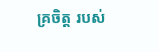គ្រចិត្ត របស់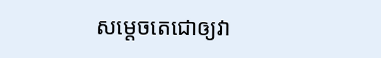សម្តេចតេជោឲ្យវា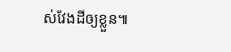ស់វែងដីឲ្យខ្លួន៕